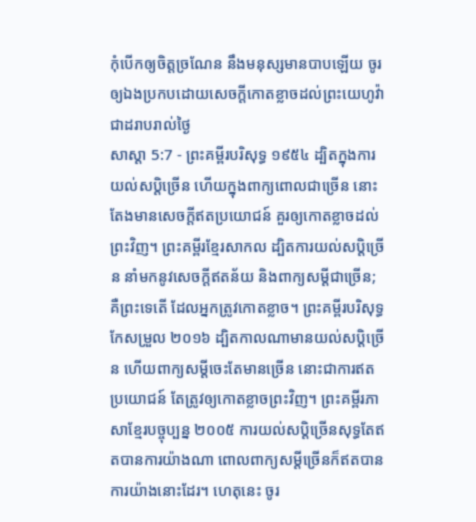កុំបើកឲ្យចិត្តច្រណែន នឹងមនុស្សមានបាបឡើយ ចូរឲ្យឯងប្រកបដោយសេចក្ដីកោតខ្លាចដល់ព្រះយេហូវ៉ាជាដរាបរាល់ថ្ងៃ
សាស្តា 5:7 - ព្រះគម្ពីរបរិសុទ្ធ ១៩៥៤ ដ្បិតក្នុងការយល់សប្តិច្រើន ហើយក្នុងពាក្យពោលជាច្រើន នោះតែងមានសេចក្ដីឥតប្រយោជន៍ គួរឲ្យកោតខ្លាចដល់ព្រះវិញ។ ព្រះគម្ពីរខ្មែរសាកល ដ្បិតការយល់សប្តិច្រើន នាំមកនូវសេចក្ដីឥតន័យ និងពាក្យសម្ដីជាច្រើន; គឺព្រះទេតើ ដែលអ្នកត្រូវកោតខ្លាច។ ព្រះគម្ពីរបរិសុទ្ធកែសម្រួល ២០១៦ ដ្បិតកាលណាមានយល់សប្តិច្រើន ហើយពាក្យសម្ដីចេះតែមានច្រើន នោះជាការឥតប្រយោជន៍ តែត្រូវឲ្យកោតខ្លាចព្រះវិញ។ ព្រះគម្ពីរភាសាខ្មែរបច្ចុប្បន្ន ២០០៥ ការយល់សប្ដិច្រើនសុទ្ធតែឥតបានការយ៉ាងណា ពោលពាក្យសម្ដីច្រើនក៏ឥតបានការយ៉ាងនោះដែរ។ ហេតុនេះ ចូរ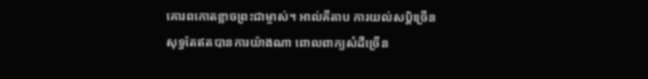គោរពកោតខ្លាចព្រះជាម្ចាស់។ អាល់គីតាប ការយល់សប្ដិច្រើនសុទ្ធតែឥតបានការយ៉ាងណា ពោលពាក្យសំដីច្រើន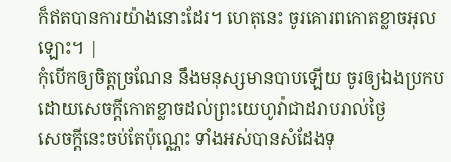ក៏ឥតបានការយ៉ាងនោះដែរ។ ហេតុនេះ ចូរគោរពកោតខ្លាចអុលឡោះ។ |
កុំបើកឲ្យចិត្តច្រណែន នឹងមនុស្សមានបាបឡើយ ចូរឲ្យឯងប្រកបដោយសេចក្ដីកោតខ្លាចដល់ព្រះយេហូវ៉ាជាដរាបរាល់ថ្ងៃ
សេចក្ដីនេះចប់តែប៉ុណ្ណេះ ទាំងអស់បានសំដែងទុ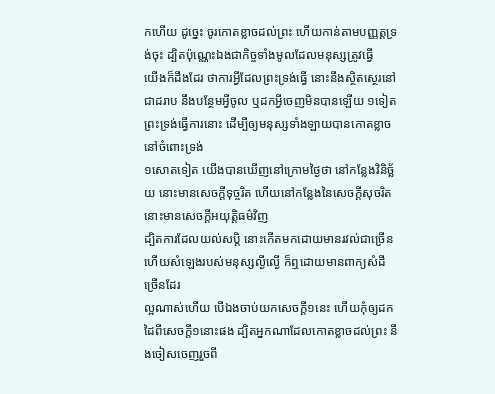កហើយ ដូច្នេះ ចូរកោតខ្លាចដល់ព្រះ ហើយកាន់តាមបញ្ញត្តទ្រង់ចុះ ដ្បិតប៉ុណ្ណេះឯងជាកិច្ចទាំងមូលដែលមនុស្សត្រូវធ្វើ
យើងក៏ដឹងដែរ ថាការអ្វីដែលព្រះទ្រង់ធ្វើ នោះនឹងស្ថិតស្ថេរនៅជាដរាប នឹងបន្ថែមអ្វីចូល ឬដកអ្វីចេញមិនបានឡើយ ១ទៀតព្រះទ្រង់ធ្វើការនោះ ដើម្បីឲ្យមនុស្សទាំងឡាយបានកោតខ្លាចនៅចំពោះទ្រង់
១សោតទៀត យើងបានឃើញនៅក្រោមថ្ងៃថា នៅកន្លែងវិនិច្ឆ័យ នោះមានសេចក្ដីទុច្ចរិត ហើយនៅកន្លែងនៃសេចក្ដីសុចរិត នោះមានសេចក្ដីអយុត្តិធម៌វិញ
ដ្បិតការដែលយល់សប្តិ នោះកើតមកដោយមានរវល់ជាច្រើន ហើយសំឡេងរបស់មនុស្សល្ងីល្ងើ ក៏ឮដោយមានពាក្យសំដីច្រើនដែរ
ល្អណាស់ហើយ បើឯងចាប់យកសេចក្ដី១នេះ ហើយកុំឲ្យដកដៃពីសេចក្ដី១នោះផង ដ្បិតអ្នកណាដែលកោតខ្លាចដល់ព្រះ នឹងចៀសចេញរួចពី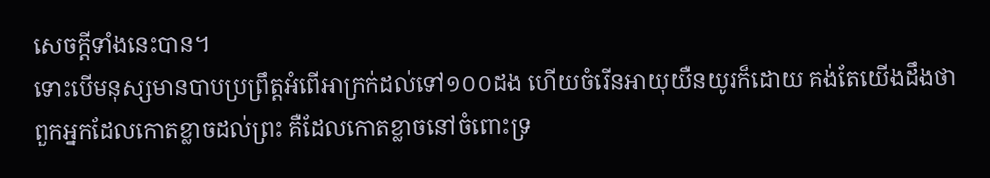សេចក្ដីទាំងនេះបាន។
ទោះបើមនុស្សមានបាបប្រព្រឹត្តអំពើអាក្រក់ដល់ទៅ១០០ដង ហើយចំរើនអាយុយឺនយូរក៏ដោយ គង់តែយើងដឹងថា ពួកអ្នកដែលកោតខ្លាចដល់ព្រះ គឺដែលកោតខ្លាចនៅចំពោះទ្រ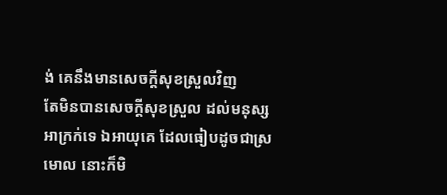ង់ គេនឹងមានសេចក្ដីសុខស្រួលវិញ
តែមិនបានសេចក្ដីសុខស្រួល ដល់មនុស្សអាក្រក់ទេ ឯអាយុគេ ដែលធៀបដូចជាស្រមោល នោះក៏មិ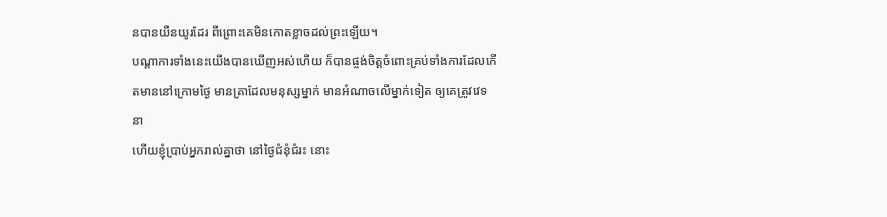នបានយឺនយូរដែរ ពីព្រោះគេមិនកោតខ្លាចដល់ព្រះឡើយ។
បណ្តាការទាំងនេះយើងបានឃើញអស់ហើយ ក៏បានផ្ចង់ចិត្តចំពោះគ្រប់ទាំងការដែលកើតមាននៅក្រោមថ្ងៃ មានគ្រាដែលមនុស្សម្នាក់ មានអំណាចលើម្នាក់ទៀត ឲ្យគេត្រូវវេទនា
ហើយខ្ញុំប្រាប់អ្នករាល់គ្នាថា នៅថ្ងៃជំនុំជំរះ នោះ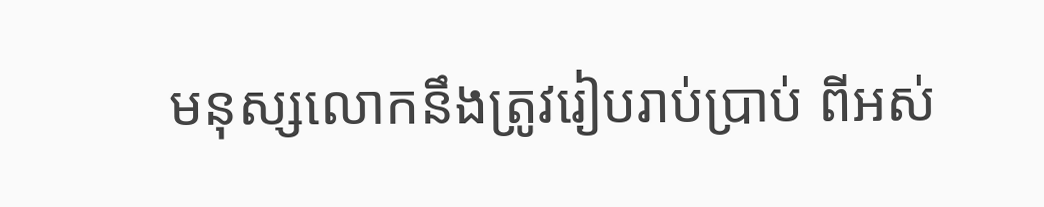មនុស្សលោកនឹងត្រូវរៀបរាប់ប្រាប់ ពីអស់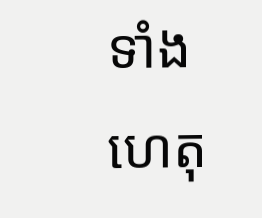ទាំងហេតុ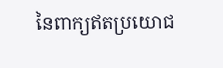នៃពាក្យឥតប្រយោជ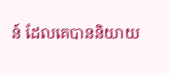ន៍ ដែលគេបាននិយាយ